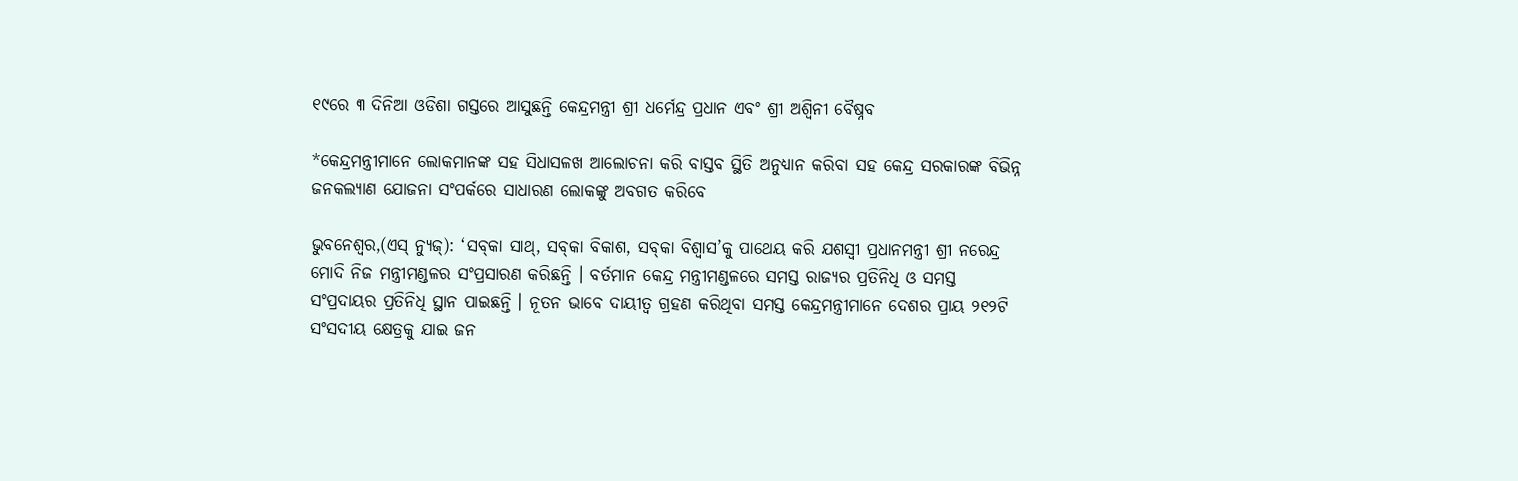୧୯ରେ ୩ ଦିନିଆ ଓଡିଶା ଗସ୍ତରେ ଆସୁଛନ୍ତି କେନ୍ଦ୍ରମନ୍ତ୍ରୀ ଶ୍ରୀ ଧର୍ମେନ୍ଦ୍ର ପ୍ରଧାନ ଏବଂ ଶ୍ରୀ ଅଶ୍ୱିନୀ ବୈଷ୍ନବ

*କେନ୍ଦ୍ରମନ୍ତ୍ରୀମାନେ ଲୋକମାନଙ୍କ ସହ ସିଧାସଳଖ ଆଲୋଚନା କରି ବାସ୍ତବ ସ୍ଥିତି ଅନୁଧ୍ୟାନ କରିବା ସହ କେନ୍ଦ୍ର ସରକାରଙ୍କ ବିଭିନ୍ନ ଜନକଲ୍ୟାଣ ଯୋଜନା ସଂପର୍କରେ ସାଧାରଣ ଲୋକଙ୍କୁ ଅବଗତ କରିବେ

ଭୁବନେଶ୍ୱର,(ଏସ୍ ନ୍ୟୁଜ୍): ‘ସବ୍‌କା ସାଥ୍‌, ସବ୍‌କା ବିକାଶ, ସବ୍‌କା ବିଶ୍ୱାସ’କୁ ପାଥେୟ କରି ଯଶସ୍ୱୀ ପ୍ରଧାନମନ୍ତ୍ରୀ ଶ୍ରୀ ନରେନ୍ଦ୍ର ମୋଦି ନିଜ ମନ୍ତ୍ରୀମଣ୍ଡଳର ସଂପ୍ରସାରଣ କରିଛନ୍ତି । ବର୍ତମାନ କେନ୍ଦ୍ର ମନ୍ତ୍ରୀମଣ୍ଡଳରେ ସମସ୍ତ ରାଜ୍ୟର ପ୍ରତିନିଧି ଓ ସମସ୍ତ ସଂପ୍ରଦାୟର ପ୍ରତିନିଧି ସ୍ଥାନ ପାଇଛନ୍ତି । ନୂତନ ଭାବେ ଦାୟୀତ୍ୱ ଗ୍ରହଣ କରିଥିବା ସମସ୍ତ କେନ୍ଦ୍ରମନ୍ତ୍ରୀମାନେ ଦେଶର ପ୍ରାୟ ୨୧୨ଟି ସଂସଦୀୟ କ୍ଷେତ୍ରକୁ ଯାଇ ଜନ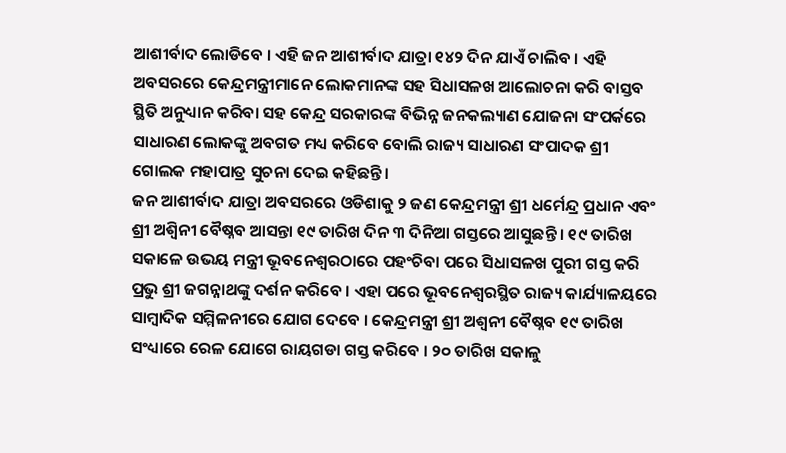ଆଶୀର୍ବାଦ ଲୋଡିବେ । ଏହି ଜନ ଆଶୀର୍ବାଦ ଯାତ୍ରା ୧୪୨ ଦିନ ଯାଏଁ ଚାଲିବ । ଏହି ଅବସରରେ କେନ୍ଦ୍ରମନ୍ତ୍ରୀମାନେ ଲୋକମାନଙ୍କ ସହ ସିଧାସଳଖ ଆଲୋଚନା କରି ବାସ୍ତବ ସ୍ଥିତି ଅନୁଧ୍ୟାନ କରିବା ସହ କେନ୍ଦ୍ର ସରକାରଙ୍କ ବିଭିନ୍ନ ଜନକଲ୍ୟାଣ ଯୋଜନା ସଂପର୍କରେ ସାଧାରଣ ଲୋକଙ୍କୁ ଅବଗତ ମଧ୍ୟ କରିବେ ବୋଲି ରାଜ୍ୟ ସାଧାରଣ ସଂପାଦକ ଶ୍ରୀ ଗୋଲକ ମହାପାତ୍ର ସୁଚନା ଦେଇ କହିଛନ୍ତି ।
ଜନ ଆଶୀର୍ବାଦ ଯାତ୍ରା ଅବସରରେ ଓଡିଶାକୁ ୨ ଜଣ କେନ୍ଦ୍ରମନ୍ତ୍ରୀ ଶ୍ରୀ ଧର୍ମେନ୍ଦ୍ର ପ୍ରଧାନ ଏବଂ ଶ୍ରୀ ଅଶ୍ୱିନୀ ବୈଷ୍ନବ ଆସନ୍ତା ୧୯ ତାରିଖ ଦିନ ୩ ଦିନିଆ ଗସ୍ତରେ ଆସୁଛନ୍ତି । ୧୯ ତାରିଖ ସକାଳେ ଉଭୟ ମନ୍ତ୍ରୀ ଭୂବନେଶ୍ୱରଠାରେ ପହଂଚିବା ପରେ ସିଧାସଳଖ ପୁରୀ ଗସ୍ତ କରି ପ୍ରଭୁ ଶ୍ରୀ ଜଗନ୍ନାଥଙ୍କୁ ଦର୍ଶନ କରିବେ । ଏହା ପରେ ଭୂବନେଶ୍ୱରସ୍ଥିତ ରାଜ୍ୟ କାର୍ଯ୍ୟାଳୟରେ ସାମ୍ବାଦିକ ସମ୍ମିଳନୀରେ ଯୋଗ ଦେବେ । କେନ୍ଦ୍ରମନ୍ତ୍ରୀ ଶ୍ରୀ ଅଶ୍ୱନୀ ବୈଷ୍ନବ ୧୯ ତାରିଖ ସଂଧ୍ୟାରେ ରେଳ ଯୋଗେ ରାୟଗଡା ଗସ୍ତ କରିବେ । ୨୦ ତାରିଖ ସକାଳୁ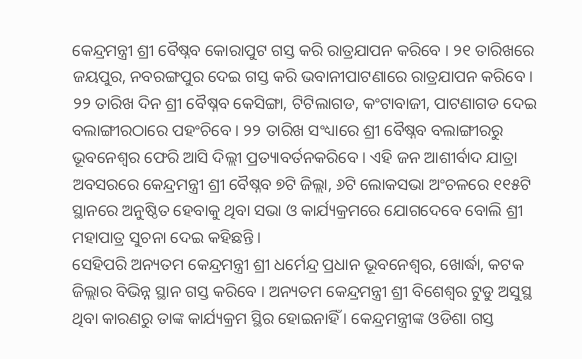କେନ୍ଦ୍ରମନ୍ତ୍ରୀ ଶ୍ରୀ ବୈଷ୍ନବ କୋରାପୁଟ ଗସ୍ତ କରି ରାତ୍ରଯାପନ କରିବେ । ୨୧ ତାରିଖରେ ଜୟପୁର, ନବରଙ୍ଗପୁର ଦେଇ ଗସ୍ତ କରି ଭବାନୀପାଟଣାରେ ରାତ୍ରଯାପନ କରିବେ । ୨୨ ତାରିଖ ଦିନ ଶ୍ରୀ ବୈଷ୍ନବ କେସିଙ୍ଗା, ଟିଟିଲାଗଡ, କଂଟାବାଜୀ, ପାଟଣାଗଡ ଦେଇ ବଲାଙ୍ଗୀରଠାରେ ପହଂଚିବେ । ୨୨ ତାରିଖ ସଂଧ୍ୟାରେ ଶ୍ରୀ ବୈଷ୍ନବ ବଲାଙ୍ଗୀରରୁ ଭୂବନେଶ୍ୱର ଫେରି ଆସି ଦିଲ୍ଲୀ ପ୍ରତ୍ୟାବର୍ତନକରିବେ । ଏହି ଜନ ଆଶୀର୍ବାଦ ଯାତ୍ରା ଅବସରରେ କେନ୍ଦ୍ରମନ୍ତ୍ରୀ ଶ୍ରୀ ବୈଷ୍ନବ ୭ଟି ଜିଲ୍ଲା, ୬ଟି ଲୋକସଭା ଅଂଚଳରେ ୧୧୫ଟି ସ୍ଥାନରେ ଅନୁଷ୍ଠିତ ହେବାକୁ ଥିବା ସଭା ଓ କାର୍ଯ୍ୟକ୍ରମରେ ଯୋଗଦେବେ ବୋଲି ଶ୍ରୀ ମହାପାତ୍ର ସୁଚନା ଦେଇ କହିଛନ୍ତି ।
ସେହିପରି ଅନ୍ୟତମ କେନ୍ଦ୍ରମନ୍ତ୍ରୀ ଶ୍ରୀ ଧର୍ମେନ୍ଦ୍ର ପ୍ରଧାନ ଭୂବନେଶ୍ୱର, ଖୋର୍ଦ୍ଧା, କଟକ ଜିଲ୍ଲାର ବିଭିନ୍ନ ସ୍ଥାନ ଗସ୍ତ କରିବେ । ଅନ୍ୟତମ କେନ୍ଦ୍ରମନ୍ତ୍ରୀ ଶ୍ରୀ ବିଶେଶ୍ୱର ଟୁଡୁ ଅସୁସ୍ଥ ଥିବା କାରଣରୁ ତାଙ୍କ କାର୍ଯ୍ୟକ୍ରମ ସ୍ଥିର ହୋଇନାହିଁ । କେନ୍ଦ୍ରମନ୍ତ୍ରୀଙ୍କ ଓଡିଶା ଗସ୍ତ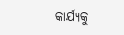କାର୍ଯ୍ୟକୁ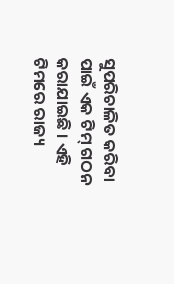ସୁପରିଚାଳିତ କରିବା ପାଇଁ ଏକ ଟିମ୍‌ ଗଠନ କରାଯାଇଛି । ଏହି ଟିମରେ ରାଜ୍ୟ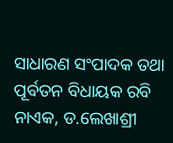ସାଧାରଣ ସଂପାଦକ ତଥା ପୂର୍ବତନ ବିଧାୟକ ରବି ନାଏକ, ଡ.ଲେଖାଶ୍ରୀ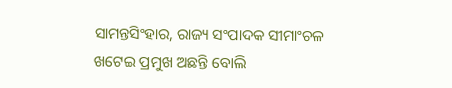ସାମନ୍ତସିଂହାର, ରାଜ୍ୟ ସଂପାଦକ ସୀମାଂଚଳ ଖଟେଇ ପ୍ରମୁଖ ଅଛନ୍ତି ବୋଲି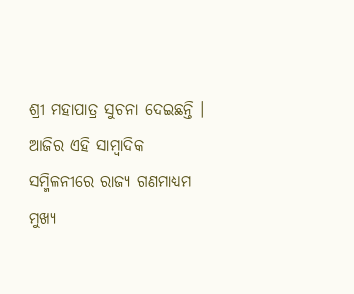ଶ୍ରୀ ମହାପାତ୍ର ସୁଚନା ଦେଇଛନ୍ତି ।
ଆଜିର ଏହି ସାମ୍ବାଦିକ ସମ୍ମିଳନୀରେ ରାଜ୍ୟ ଗଣମାଧ୍ୟମ ମୁଖ୍ୟ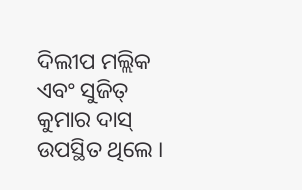ଦିଲୀପ ମଲ୍ଲିକ ଏବଂ ସୁଜିତ୍‌ କୁମାର ଦାସ୍‌ ଉପସ୍ଥିତ ଥିଲେ ।